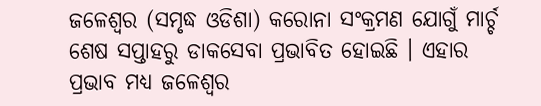ଜଳେଶ୍ୱର (ସମୃଦ୍ଧ ଓଡିଶା) କରୋନା ସଂକ୍ରମଣ ଯୋଗୁଁ ମାର୍ଚ୍ଚ ଶେଷ ସପ୍ତାହରୁ ଡାକସେବା ପ୍ରଭାବିତ ହୋଇଛି । ଏହାର ପ୍ରଭାବ ମଧ୍ୟ ଜଳେଶ୍ୱର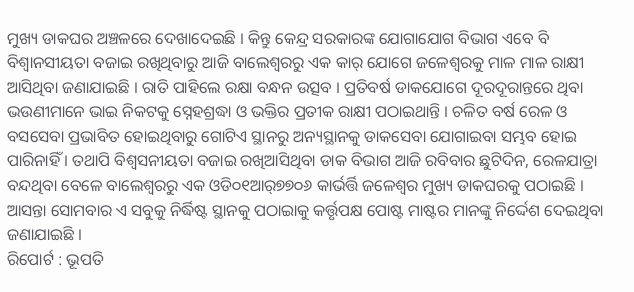ମୁଖ୍ୟ ଡାକଘର ଅଞ୍ଚଳରେ ଦେଖାଦେଇଛି । କିନ୍ତୁ କେନ୍ଦ୍ର ସରକାରଙ୍କ ଯୋଗାଯୋଗ ବିଭାଗ ଏବେ ବି ବିଶ୍ୱାନସୀୟତା ବଜାଇ ରଖିଥିବାରୁ ଆଜି ବାଲେଶ୍ୱରରୁ ଏକ କାର୍ ଯୋଗେ ଜଳେଶ୍ୱରକୁ ମାଳ ମାଳ ରାକ୍ଷୀ ଆସିଥିବା ଜଣାଯାଇଛି । ରାତି ପାହିଲେ ରକ୍ଷା ବନ୍ଧନ ଉତ୍ସବ । ପ୍ରତିବର୍ଷ ଡାକଯୋଗେ ଦୂରଦୂରାନ୍ତରେ ଥିବା ଭଉଣୀମାନେ ଭାଇ ନିକଟକୁ ସ୍ନେହଶ୍ରଦ୍ଧା ଓ ଭକ୍ତିର ପ୍ରତୀକ ରାକ୍ଷୀ ପଠାଇଥାନ୍ତି । ଚଳିତ ବର୍ଷ ରେଳ ଓ ବସସେବା ପ୍ରଭାବିତ ହୋଇଥିବାରୁ ଗୋଟିଏ ସ୍ଥାନରୁ ଅନ୍ୟସ୍ଥାନକୁ ଡାକସେବା ଯୋଗାଇବା ସମ୍ଭବ ହୋଇ ପାରିନାହିଁ । ତଥାପି ବିଶ୍ୱସନୀୟତା ବଜାଇ ରଖିଆସିଥିବା ଡାକ ବିଭାଗ ଆଜି ରବିବାର ଛୁଟିଦିନ, ରେଳଯାତ୍ରା ବନ୍ଦଥିବା ବେଳେ ବାଲେଶ୍ୱରରୁ ଏକ ଓଡି୦୧ଆର୍୭୭୦୬ କାର୍ଭର୍ତ୍ତି ଜଳେଶ୍ୱର ମୁଖ୍ୟ ଡାକଘରକୁ ପଠାଇଛି । ଆସନ୍ତା ସୋମବାର ଏ ସବୁକୁ ନିର୍ଦ୍ଧିଷ୍ଟ ସ୍ଥାନକୁ ପଠାଇାକୁ କର୍ତ୍ତୃପକ୍ଷ ପୋଷ୍ଟ ମାଷ୍ଟର ମାନଙ୍କୁ ନିର୍ଦ୍ଦେଶ ଦେଇଥିବା ଜଣାଯାଇଛି ।
ରିପୋର୍ଟ : ଭୂପତି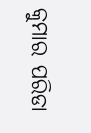କୁମାର ପରିଡା